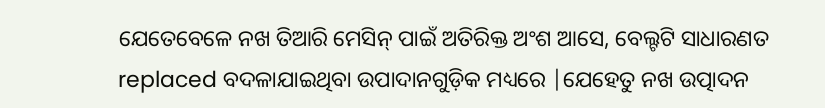ଯେତେବେଳେ ନଖ ତିଆରି ମେସିନ୍ ପାଇଁ ଅତିରିକ୍ତ ଅଂଶ ଆସେ, ବେଲ୍ଟଟି ସାଧାରଣତ replaced ବଦଳାଯାଇଥିବା ଉପାଦାନଗୁଡ଼ିକ ମଧ୍ୟରେ |ଯେହେତୁ ନଖ ଉତ୍ପାଦନ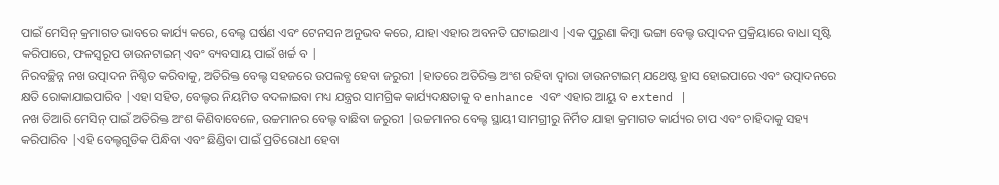ପାଇଁ ମେସିନ୍ କ୍ରମାଗତ ଭାବରେ କାର୍ଯ୍ୟ କରେ, ବେଲ୍ଟ ଘର୍ଷଣ ଏବଂ ଟେନସନ ଅନୁଭବ କରେ, ଯାହା ଏହାର ଅବନତି ଘଟାଇଥାଏ |ଏକ ପୁରୁଣା କିମ୍ବା ଭଙ୍ଗା ବେଲ୍ଟ ଉତ୍ପାଦନ ପ୍ରକ୍ରିୟାରେ ବାଧା ସୃଷ୍ଟି କରିପାରେ, ଫଳସ୍ୱରୂପ ଡାଉନଟାଇମ୍ ଏବଂ ବ୍ୟବସାୟ ପାଇଁ ଖର୍ଚ୍ଚ ବ |
ନିରବଚ୍ଛିନ୍ନ ନଖ ଉତ୍ପାଦନ ନିଶ୍ଚିତ କରିବାକୁ, ଅତିରିକ୍ତ ବେଲ୍ଟ ସହଜରେ ଉପଲବ୍ଧ ହେବା ଜରୁରୀ |ହାତରେ ଅତିରିକ୍ତ ଅଂଶ ରହିବା ଦ୍ୱାରା ଡାଉନଟାଇମ୍ ଯଥେଷ୍ଟ ହ୍ରାସ ହୋଇପାରେ ଏବଂ ଉତ୍ପାଦନରେ କ୍ଷତି ରୋକାଯାଇପାରିବ |ଏହା ସହିତ, ବେଲ୍ଟର ନିୟମିତ ବଦଳାଇବା ମଧ୍ୟ ଯନ୍ତ୍ରର ସାମଗ୍ରିକ କାର୍ଯ୍ୟଦକ୍ଷତାକୁ ବ enhance ଏବଂ ଏହାର ଆୟୁ ବ extend |
ନଖ ତିଆରି ମେସିନ୍ ପାଇଁ ଅତିରିକ୍ତ ଅଂଶ କିଣିବାବେଳେ, ଉଚ୍ଚମାନର ବେଲ୍ଟ ବାଛିବା ଜରୁରୀ |ଉଚ୍ଚମାନର ବେଲ୍ଟ ସ୍ଥାୟୀ ସାମଗ୍ରୀରୁ ନିର୍ମିତ ଯାହା କ୍ରମାଗତ କାର୍ଯ୍ୟର ଚାପ ଏବଂ ଚାହିଦାକୁ ସହ୍ୟ କରିପାରିବ |ଏହି ବେଲ୍ଟଗୁଡିକ ପିନ୍ଧିବା ଏବଂ ଛିଣ୍ଡିବା ପାଇଁ ପ୍ରତିରୋଧୀ ହେବା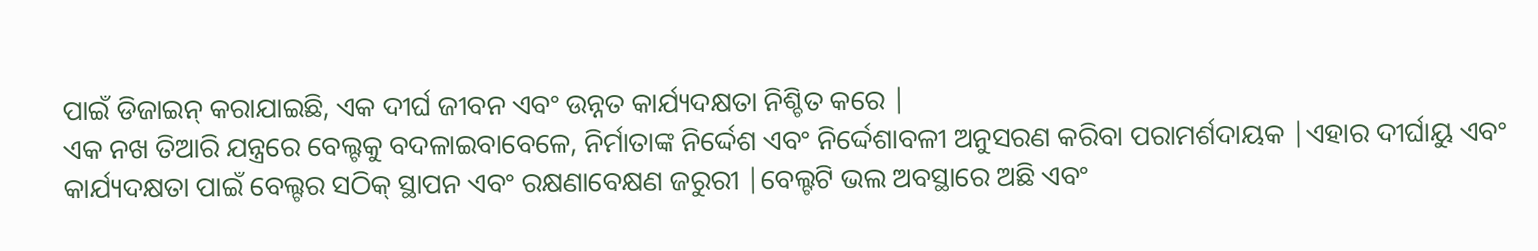ପାଇଁ ଡିଜାଇନ୍ କରାଯାଇଛି, ଏକ ଦୀର୍ଘ ଜୀବନ ଏବଂ ଉନ୍ନତ କାର୍ଯ୍ୟଦକ୍ଷତା ନିଶ୍ଚିତ କରେ |
ଏକ ନଖ ତିଆରି ଯନ୍ତ୍ରରେ ବେଲ୍ଟକୁ ବଦଳାଇବାବେଳେ, ନିର୍ମାତାଙ୍କ ନିର୍ଦ୍ଦେଶ ଏବଂ ନିର୍ଦ୍ଦେଶାବଳୀ ଅନୁସରଣ କରିବା ପରାମର୍ଶଦାୟକ |ଏହାର ଦୀର୍ଘାୟୁ ଏବଂ କାର୍ଯ୍ୟଦକ୍ଷତା ପାଇଁ ବେଲ୍ଟର ସଠିକ୍ ସ୍ଥାପନ ଏବଂ ରକ୍ଷଣାବେକ୍ଷଣ ଜରୁରୀ |ବେଲ୍ଟଟି ଭଲ ଅବସ୍ଥାରେ ଅଛି ଏବଂ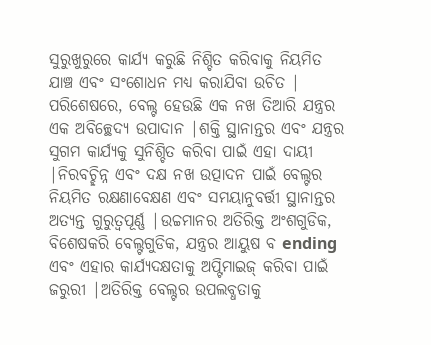ସୁରୁଖୁରୁରେ କାର୍ଯ୍ୟ କରୁଛି ନିଶ୍ଚିତ କରିବାକୁ ନିୟମିତ ଯାଞ୍ଚ ଏବଂ ସଂଶୋଧନ ମଧ୍ୟ କରାଯିବା ଉଚିତ |
ପରିଶେଷରେ, ବେଲ୍ଟ ହେଉଛି ଏକ ନଖ ତିଆରି ଯନ୍ତ୍ରର ଏକ ଅବିଚ୍ଛେଦ୍ୟ ଉପାଦାନ |ଶକ୍ତି ସ୍ଥାନାନ୍ତର ଏବଂ ଯନ୍ତ୍ରର ସୁଗମ କାର୍ଯ୍ୟକୁ ସୁନିଶ୍ଚିତ କରିବା ପାଇଁ ଏହା ଦାୟୀ |ନିରବଚ୍ଛିନ୍ନ ଏବଂ ଦକ୍ଷ ନଖ ଉତ୍ପାଦନ ପାଇଁ ବେଲ୍ଟର ନିୟମିତ ରକ୍ଷଣାବେକ୍ଷଣ ଏବଂ ସମୟାନୁବର୍ତ୍ତୀ ସ୍ଥାନାନ୍ତର ଅତ୍ୟନ୍ତ ଗୁରୁତ୍ୱପୂର୍ଣ୍ଣ |ଉଚ୍ଚମାନର ଅତିରିକ୍ତ ଅଂଶଗୁଡିକ, ବିଶେଷକରି ବେଲ୍ଟଗୁଡିକ, ଯନ୍ତ୍ରର ଆୟୁଷ ବ ending ଏବଂ ଏହାର କାର୍ଯ୍ୟଦକ୍ଷତାକୁ ଅପ୍ଟିମାଇଜ୍ କରିବା ପାଇଁ ଜରୁରୀ |ଅତିରିକ୍ତ ବେଲ୍ଟର ଉପଲବ୍ଧତାକୁ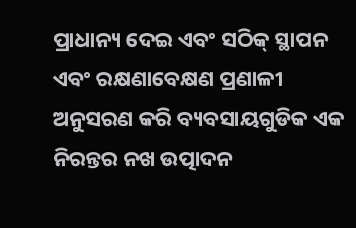ପ୍ରାଧାନ୍ୟ ଦେଇ ଏବଂ ସଠିକ୍ ସ୍ଥାପନ ଏବଂ ରକ୍ଷଣାବେକ୍ଷଣ ପ୍ରଣାଳୀ ଅନୁସରଣ କରି ବ୍ୟବସାୟଗୁଡିକ ଏକ ନିରନ୍ତର ନଖ ଉତ୍ପାଦନ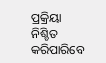ପ୍ରକ୍ରିୟା ନିଶ୍ଚିତ କରିପାରିବେ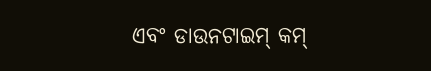ଏବଂ ଡାଉନଟାଇମ୍ କମ୍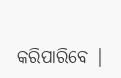କରିପାରିବେ |